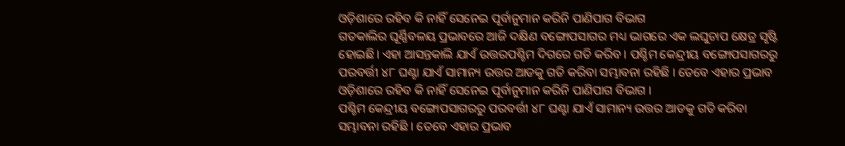ଓଡ଼ିଶାରେ ରହିବ କି ନାହିଁ ସେନେଇ ପୂର୍ବାନୁମାନ କରିନି ପାଣିପାଗ ବିଭାଗ
ଗତକାଲିର ଘୂର୍ଣ୍ଣିବଳୟ ପ୍ରଭାବରେ ଆଜି ଦକ୍ଷିଣ ବଙ୍ଗୋପସାଗର ମଧ୍ୟ ଭାଗରେ ଏକ ଲଘୁଚାପ କ୍ଷେତ୍ର ସୃଷ୍ଟି ହୋଇଛି। ଏହା ଆସନ୍ତକାଲି ଯାଏଁ ଉତ୍ତରପଶ୍ଚିମ ଦିଗରେ ଗତି କରିବ । ପଶ୍ଚିମ କେନ୍ଦ୍ରୀୟ ବଙ୍ଗୋପସାଗରରୁ ପରବର୍ତ୍ତୀ ୪୮ ଘଣ୍ଟା ଯାଏଁ ସାମାନ୍ୟ ଉତ୍ତର ଆଡକୁ ଗତି କରିବା ସମ୍ଭାବନା ରହିଛି । ତେବେ ଏହାର ପ୍ରଭାବ ଓଡ଼ିଶାରେ ରହିବ କି ନାହିଁ ସେନେଇ ପୂର୍ବାନୁମାନ କରିନି ପାଣିପାଗ ବିଭାଗ ।
ପଶ୍ଚିମ କେନ୍ଦ୍ରୀୟ ବଙ୍ଗୋପସାଗରରୁ ପରବର୍ତ୍ତୀ ୪୮ ଘଣ୍ଟା ଯାଏଁ ସାମାନ୍ୟ ଉତ୍ତର ଆଡକୁ ଗତି କରିବା ସମ୍ଭାବନା ରହିଛି । ତେବେ ଏହାର ପ୍ରଭାବ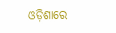ଓଡ଼ିଶାରେ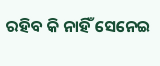ରହିବ କି ନାହିଁ ସେନେଇ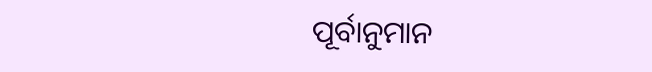ପୂର୍ବାନୁମାନ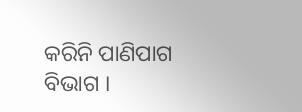କରିନି ପାଣିପାଗ ବିଭାଗ ।